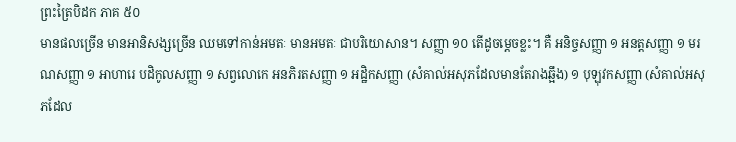ព្រះត្រៃបិដក ភាគ ៥០
មានផលច្រើន មានអានិសង្សច្រើន ឈមទៅកាន់អមតៈ មានអមតៈ ជាបរិយោសាន។ សញ្ញា ១០ តើដូចម្តេចខ្លះ។ គឺ អនិច្ចសញ្ញា ១ អនត្តសញ្ញា ១ មរណសញ្ញា ១ អាហារេ បដិកូលសញ្ញា ១ សព្វលោកេ អនភិរតសញ្ញា ១ អដ្ឋិកសញ្ញា (សំគាល់អសុភដែលមានតែរាងឆ្អឹង) ១ បុឡុវកសញ្ញា (សំគាល់អសុភដែល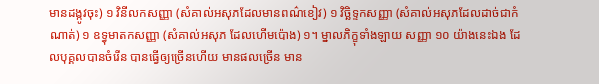មានដង្កូវចុះ) ១ វិនីលកសញ្ញា (សំគាល់អសុភដែលមានពណ៌ខៀវ) ១ វិចិ្ឆទ្ទកសញ្ញា (សំគាល់អសុភដែលដាច់ជាកំណាត់) ១ ឧទ្ធុមាតកសញ្ញា (សំគាល់អសុភ ដែលហើមប៉ោង) ១។ ម្នាលភិក្ខុទាំងឡាយ សញ្ញា ១០ យ៉ាងនេះឯង ដែលបុគ្គលបានចំរើន បានធ្វើឲ្យច្រើនហើយ មានផលច្រើន មាន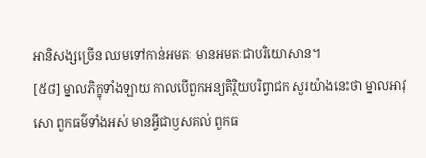អានិសង្សច្រើន ឈមទៅកាន់អមតៈ មានអមតៈជាបរិយោសាន។
[៥៨] ម្នាលភិក្ខុទាំងឡាយ កាលបើពួកអន្យតិរ្ថិយបរិព្វាជក សួរយ៉ាងនេះថា ម្នាលអាវុសោ ពួកធម៌ទាំងអស់ មានអ្វីជាឫសគល់ ពួកធ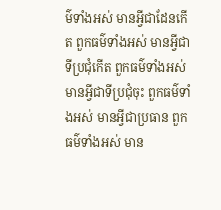ម៌ទាំងអស់ មានអ្វីជាដែនកើត ពួកធម៌ទាំងអស់ មានអ្វីជាទីប្រជុំកើត ពួកធម៌ទាំងអស់ មានអ្វីជាទីប្រជុំចុះ ពួកធម៌ទាំងអស់ មានអ្វីជាប្រធាន ពួកធម៌ទាំងអស់ មាន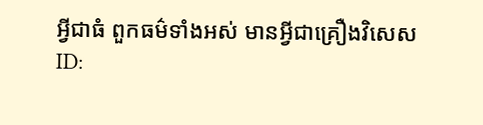អ្វីជាធំ ពួកធម៌ទាំងអស់ មានអ្វីជាគ្រឿងវិសេស
ID: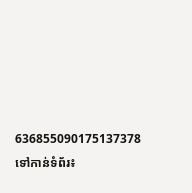636855090175137378
ទៅកាន់ទំព័រ៖